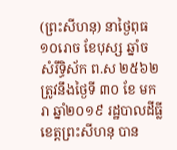(ព្រះសីហនុ) នាថ្ងៃពុធ ១០រោច ខែបុស្ស ឆ្នាំច សំរឹទិ្ធស័ក ព.ស ២៥៦២ ត្រូវនឹងថ្ងៃទី ៣០ ខែ មករា ឆ្នាំ២០១៩ រដ្ឋបាលដីធ្លីខេត្តព្រះសីហនុ បាន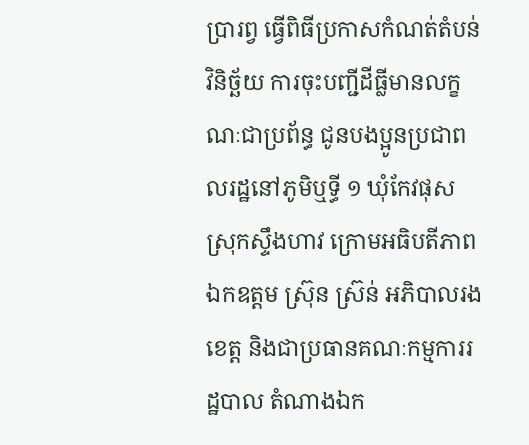ប្រារព្វ ធ្វើពិធីប្រកាសកំណត់តំបន់វិនិច្ឆ័យ ការចុះបញ្ជីដីធ្លីមានលក្ខណៈជាប្រព័ន្ធ ជូនបងប្អូនប្រជាពលរដ្ឋនៅភូមិឬទ្ធី ១ ឃុំកែវផុស ស្រុកស្ទឹងហាវ ក្រោមអធិបតីភាព ឯកឧត្តម ស្រ៊ុន ស្រ៊ន់ អភិបាលរងខេត្ត និងជាប្រធានគណៈកម្មការរដ្ឋបាល តំណាងឯក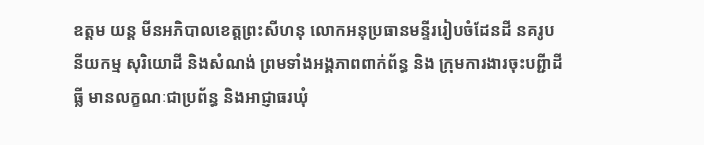ឧត្តម យន្ត មីនអភិបាលខេត្តព្រះសីហនុ លោកអនុប្រធានមន្ទីររៀបចំដែនដី នគរូបនីយកម្ម សុរិយោដី និងសំណង់ ព្រមទាំងអង្គភាពពាក់ព័ន្ធ និង ក្រុមការងារចុះបព្ជីាដីធ្លី មានលក្ខណៈជាប្រព័ន្ធ និងអាជ្ញាធរឃុំ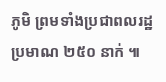ភូមិ ព្រមទាំងប្រជាពលរដ្ឋ ប្រមាណ ២៥០ នាក់ ៕